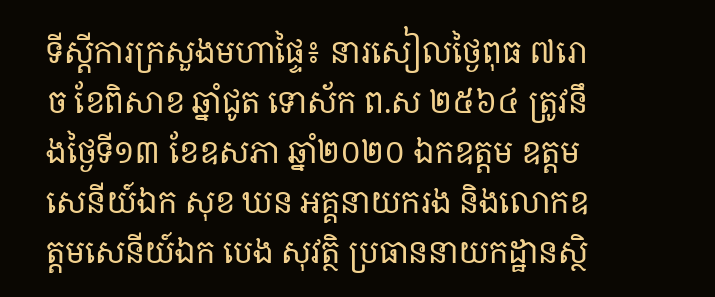ទីស្តីការក្រសួងមហាផ្ទៃ៖ នារសៀលថ្ងៃពុធ ៧រោច ខែពិសាខ ឆ្នាំជូត ទោស័ក ព.ស ២៥៦៤ ត្រូវនឹងថ្ងៃទី១៣ ខែឧសភា ឆ្នាំ២០២០ ឯកឧត្តម ឧត្តមសេនីយ៍ឯក សុខ ឃន អគ្គនាយករង និងលោកឧត្តមសេនីយ៍ឯក បេង សុវត្ថិ ប្រធាននាយកដ្ឋានស្ថិ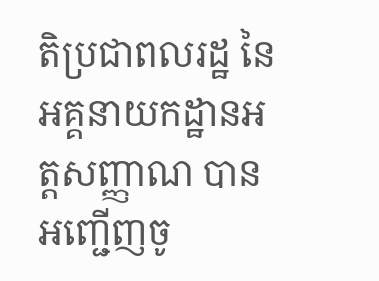តិប្រជាពលរដ្ឋ នៃអគ្គនាយកដ្ឋានអត្តសញ្ញាណ បានអញ្ជើញចូ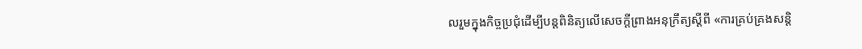លរួមក្នុងកិច្ចប្រជុំដើម្បីបន្តពិនិត្យលើសេចក្តីព្រាងអនុក្រឹត្យស្តីពី «ការគ្រប់គ្រងសន្តិ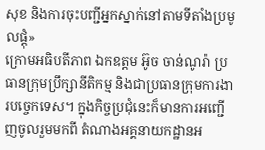សុខ និងការចុះបញ្ជីអ្នកស្នាក់នៅតាមទីតាំងប្រមូលផ្តុំ»
ក្រោមអធិបតីភាព ឯកឧត្តម អ៊ូច ចាន់ណូរ៉ា ប្រធានក្រុមប្រឹក្សានីតិកម្ម និងជាប្រធានក្រុមការងារបច្ចេកទេស។ ក្នុងកិច្ចប្រជុំនេះក៏មានការអញ្ជើញចូលរួមមកពី តំណាងអគ្គនាយកដ្ឋានអ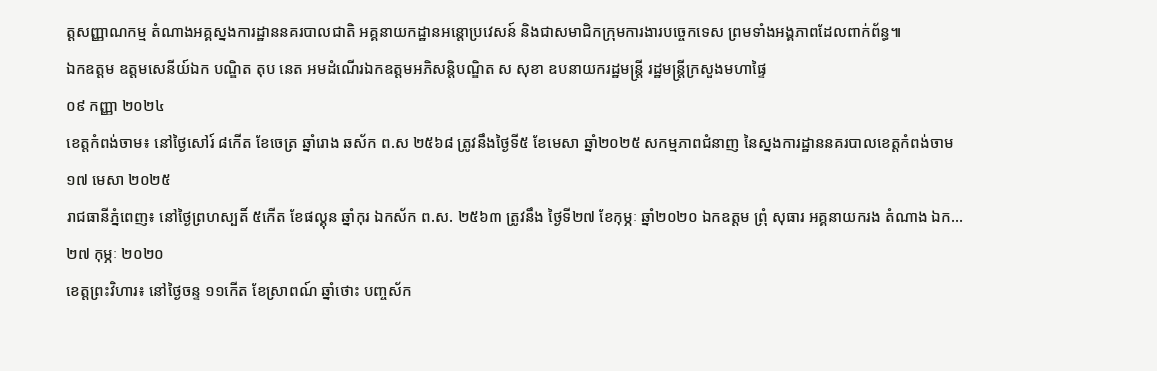ត្តសញ្ញាណកម្ម តំណាងអគ្គស្នងការដ្ឋាននគរបាលជាតិ អគ្គនាយកដ្ឋានអន្តោប្រវេសន៍ និងជាសមាជិកក្រុមការងារបច្ចេកទេស ព្រមទាំងអង្គភាពដែលពាក់ព័ន្ធ៕
ឯកឧត្តម ឧត្តមសេនីយ៍ឯក បណ្ឌិត តុប នេត អមដំណើរឯកឧត្តមអភិសន្តិបណ្ឌិត ស សុខា ឧបនាយករដ្ឋមន្ត្រី រដ្ឋមន្ត្រីក្រសួងមហាផ្ទៃ
០៩ កញ្ញា ២០២៤
ខេត្តកំពង់ចាម៖ នៅថ្ងៃសៅរ៍ ៨កើត ខែចេត្រ ឆ្នាំរោង ឆស័ក ព.ស ២៥៦៨ ត្រូវនឹងថ្ងៃទី៥ ខែមេសា ឆ្នាំ២០២៥ សកម្មភាពជំនាញ នៃស្នងការដ្ឋាននគរបាលខេត្តកំពង់ចាម
១៧ មេសា ២០២៥
រាជធានីភ្នំពេញ៖ នៅថ្ងៃព្រហស្បតិ៍ ៥កើត ខែផល្គុន ឆ្នាំកុរ ឯកស័ក ព.ស. ២៥៦៣ ត្រូវនឹង ថ្ងៃទី២៧ ខែកុម្ភៈ ឆ្នាំ២០២០ ឯកឧត្ដម ព្រុំ សុធារ អគ្គនាយករង តំណាង ឯក...
២៧ កុម្ភៈ ២០២០
ខេត្តព្រះវិហារ៖ នៅថ្ងៃចន្ទ ១១កើត ខែស្រាពណ៍ ឆ្នាំថោះ បញ្ចស័ក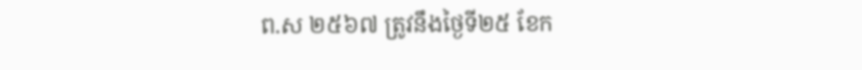ព.ស ២៥៦៧ ត្រូវនឹងថ្ងៃទី២៥ ខែក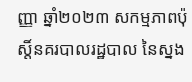ញ្ញា ឆ្នាំ២០២៣ សកម្មភាពប៉ុស្តិ៍នគរបាលរដ្ឋបាល នៃស្នង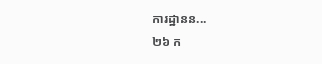ការដ្ឋានន...
២៦ ក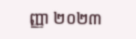ញ្ញា ២០២៣